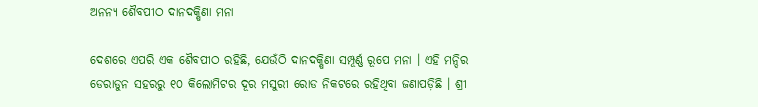ଅନନ୍ୟ ଶୈବପୀଠ ଦାନଦକ୍ଷିଣା ମନା

ଦେଶରେ ଏପରି ଏକ ଶୈବପୀଠ ରହିଛି, ଯେଉଁଠି ଦାନଦକ୍ଷିଣା ସମ୍ପୂର୍ଣ୍ଣ ରୂପେ ମନା । ଏହି ମନ୍ଦିର ଡେରାଡୁନ ସହରରୁ ୧୦ କିଲୋମିଟର ଦୂର ମସୁରୀ ରୋଡ ନିକଟରେ ରହିଥିବା ଜଣାପଡ଼ିଛି । ଶ୍ରୀ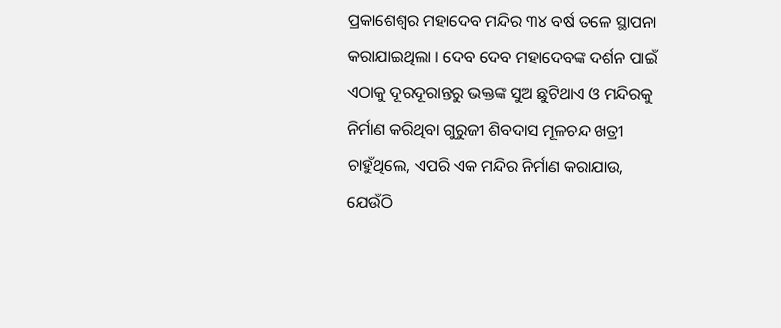ପ୍ରକାଶେଶ୍ୱର ମହାଦେବ ମନ୍ଦିର ୩୪ ବର୍ଷ ତଳେ ସ୍ଥାପନା କରାଯାଇଥିଲା । ଦେବ ଦେବ ମହାଦେବଙ୍କ ଦର୍ଶନ ପାଇଁ ଏଠାକୁ ଦୂରଦୂରାନ୍ତରୁ ଭକ୍ତଙ୍କ ସୁଅ ଛୁଟିଥାଏ ଓ ମନ୍ଦିରକୁ ନିର୍ମାଣ କରିଥିବା ଗୁରୁଜୀ ଶିବଦାସ ମୂଳଚନ୍ଦ ଖତ୍ରୀ ଚାହୁଁଥିଲେ, ଏପରି ଏକ ମନ୍ଦିର ନିର୍ମାଣ କରାଯାଉ, ଯେଉଁଠି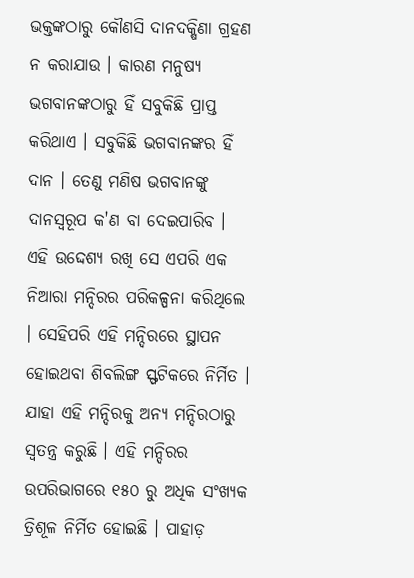ଭକ୍ତଙ୍କଠାରୁ କୌଣସି ଦାନଦକ୍ଷିଣା ଗ୍ରହଣ ନ କରାଯାଉ । କାରଣ ମନୁଷ୍ୟ ଭଗବାନଙ୍କଠାରୁ ହିଁ ସବୁକିଛି ପ୍ରାପ୍ତ କରିଥାଏ । ସବୁକିଛି ଭଗବାନଙ୍କର ହିଁ ଦାନ । ତେଣୁ ମଣିଷ ଭଗବାନଙ୍କୁ ଦାନସ୍ୱରୂପ କ'ଣ ବା ଦେଇପାରିବ । ଏହି ଉଦ୍ଦେଶ୍ୟ ରଖି ସେ ଏପରି ଏକ ନିଆରା ମନ୍ଦିରର ପରିକଳ୍ପନା କରିଥିଲେ । ସେହିପରି ଏହି ମନ୍ଦିରରେ ସ୍ଥାପନ ହୋଇଥବା ଶିବଲିଙ୍ଗ ସ୍ଫଟିକରେ ନିର୍ମିତ । ଯାହା ଏହି ମନ୍ଦିରକୁ ଅନ୍ୟ ମନ୍ଦିରଠାରୁ ସ୍ୱତନ୍ତ୍ର କରୁଛି । ଏହି ମନ୍ଦିରର ଉପରିଭାଗରେ ୧୫୦ ରୁ ଅଧିକ ସଂଖ୍ୟକ ତ୍ରିଶୂଳ ନିର୍ମିତ ହୋଇଛି । ପାହାଡ଼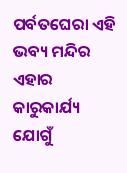ପର୍ବତଘେରା ଏହି ଭବ୍ୟ ମନ୍ଦିର ଏହାର କାରୁକାର୍ଯ୍ୟ ଯୋଗୁଁ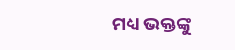ମଧ୍ୟ ଭକ୍ତଙ୍କୁ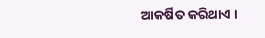ଆକର୍ଷିତ କରିଥାଏ ।